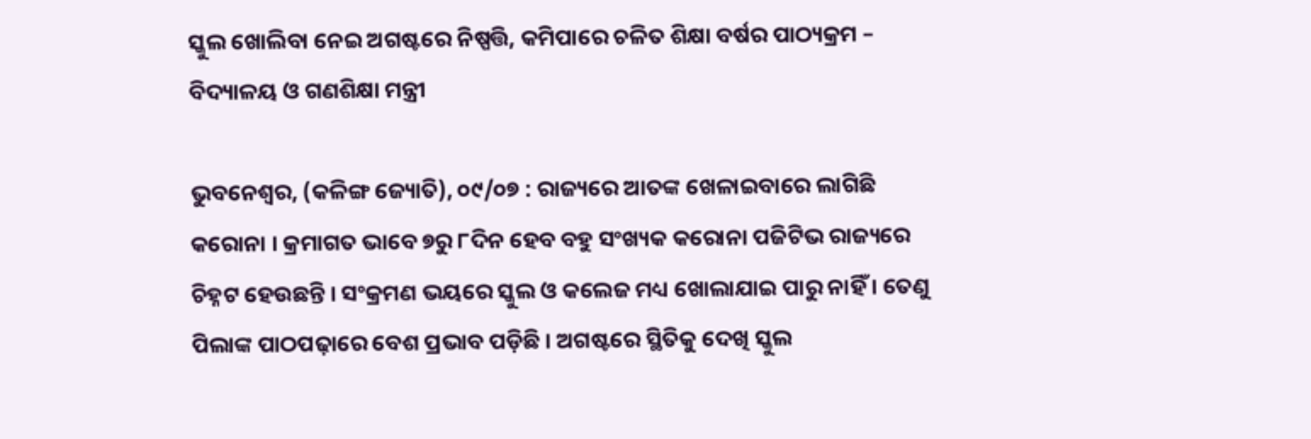ସ୍କୁଲ ଖୋଲିବା ନେଇ ଅଗଷ୍ଟରେ ନିଷ୍ପତ୍ତି, କମିପାରେ ଚଳିତ ଶିକ୍ଷା ବର୍ଷର ପାଠ୍ୟକ୍ରମ – ବିଦ୍ୟାଳୟ ଓ ଗଣଶିକ୍ଷା ମନ୍ତ୍ରୀ

ଭୁବନେଶ୍ୱର, (କଳିଙ୍ଗ ଜ୍ୟୋତି), ୦୯/୦୭ : ରାଜ୍ୟରେ ଆତଙ୍କ ଖେଳାଇବାରେ ଲାଗିଛି କରୋନା । କ୍ରମାଗତ ଭାବେ ୭ରୁ ୮ଦିନ ହେବ ବହୁ ସଂଖ୍ୟକ କରୋନା ପଜିଟିଭ ରାଜ୍ୟରେ ଚିହ୍ନଟ ହେଉଛନ୍ତି । ସଂକ୍ରମଣ ଭୟରେ ସ୍କୁଲ ଓ କଲେଜ ମଧ୍ୟ ଖୋଲାଯାଇ ପାରୁ ନାହିଁ । ତେଣୁ ପିଲାଙ୍କ ପାଠପଢ଼ାରେ ବେଶ ପ୍ରଭାବ ପଡ଼ିଛି । ଅଗଷ୍ଟରେ ସ୍ଥିତିକୁ ଦେଖି ସ୍କୁଲ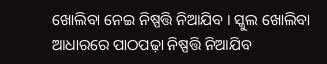ଖୋଲିବା ନେଇ ନିଷ୍ପତ୍ତି ନିଆଯିବ । ସ୍କୁଲ ଖୋଲିବା ଆଧାରରେ ପାଠପଢ଼ା ନିଷ୍ପତ୍ତି ନିଆଯିବ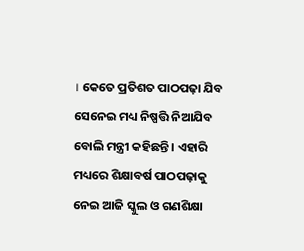। କେତେ ପ୍ରତିଶତ ପାଠପଢ଼ା ଯିବ ସେନେଇ ମଧ୍ୟ ନିଷ୍ପତ୍ତି ନିଆଯିବ ବୋଲି ମନ୍ତ୍ରୀ କହିଛନ୍ତି । ଏହାରି ମଧ୍ୟରେ ଶିକ୍ଷାବର୍ଷ ପାଠପଢ଼ାକୁ ନେଇ ଆଜି ସ୍କୁଲ ଓ ଗଣଶିକ୍ଷା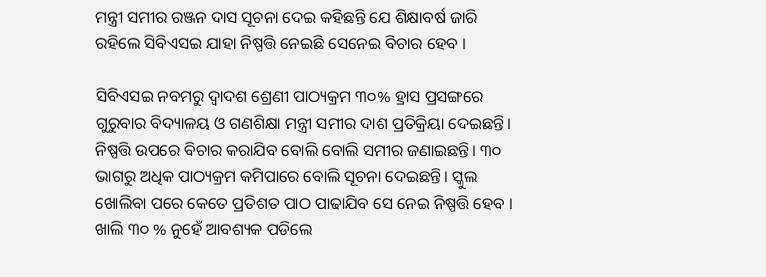ମନ୍ତ୍ରୀ ସମୀର ରଞ୍ଜନ ଦାସ ସୂଚନା ଦେଇ କହିଛନ୍ତି ଯେ ଶିକ୍ଷାବର୍ଷ ଜାରି ରହିଲେ ସିବିଏସଇ ଯାହା ନିଷ୍ପତ୍ତି ନେଇଛି ସେନେଇ ବିଚାର ହେବ ।

ସିବିଏସଇ ନବମରୁ ଦ୍ବାଦଶ ଶ୍ରେଣୀ ପାଠ୍ୟକ୍ରମ ୩୦% ହ୍ରାସ ପ୍ରସଙ୍ଗରେ ଗୁରୁବାର ବିଦ୍ୟାଳୟ ଓ ଗଣଶିକ୍ଷା ମନ୍ତ୍ରୀ ସମୀର ଦାଶ ପ୍ରତିକ୍ରିୟା ଦେଇଛନ୍ତି। ନିଷ୍ପତ୍ତି ଉପରେ ବିଚାର କରାଯିବ ବୋଲି ବୋଲି ସମୀର ଜଣାଇଛନ୍ତି। ୩୦ ଭାଗରୁ ଅଧିକ ପାଠ୍ୟକ୍ରମ କମିପାରେ ବୋଲି ସୂଚନା ଦେଇଛନ୍ତି। ସ୍କୁଲ ଖୋଲିବା ପରେ କେତେ ପ୍ରତିଶତ ପାଠ ପାଢାଯିବ ସେ ନେଇ ନିଷ୍ପତ୍ତି ହେବ । ଖାଲି ୩୦ % ନୁହେଁ ଆବଶ୍ୟକ ପଡିଲେ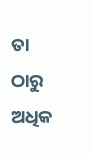ତା ଠାରୁ ଅଧିକ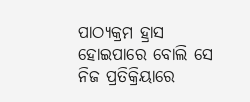ପାଠ୍ୟକ୍ରମ ହ୍ରାସ ହୋଇପାରେ ବୋଲି ସେ ନିଜ ପ୍ରତିକ୍ରିୟାରେ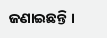ଜଣାଇଛନ୍ତି ।